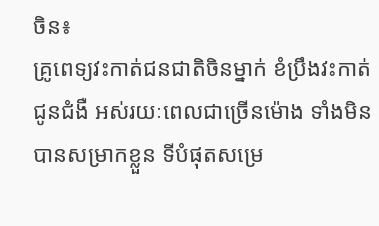ចិន៖
គ្រូពេទ្យវះកាត់ជនជាតិចិនម្នាក់ ខំប្រឹងវះកាត់ជូនជំងឺ អស់រយៈពេលជាច្រើនម៉ោង ទាំងមិនបានសម្រាកខ្លួន ទីបំផុតសម្រេ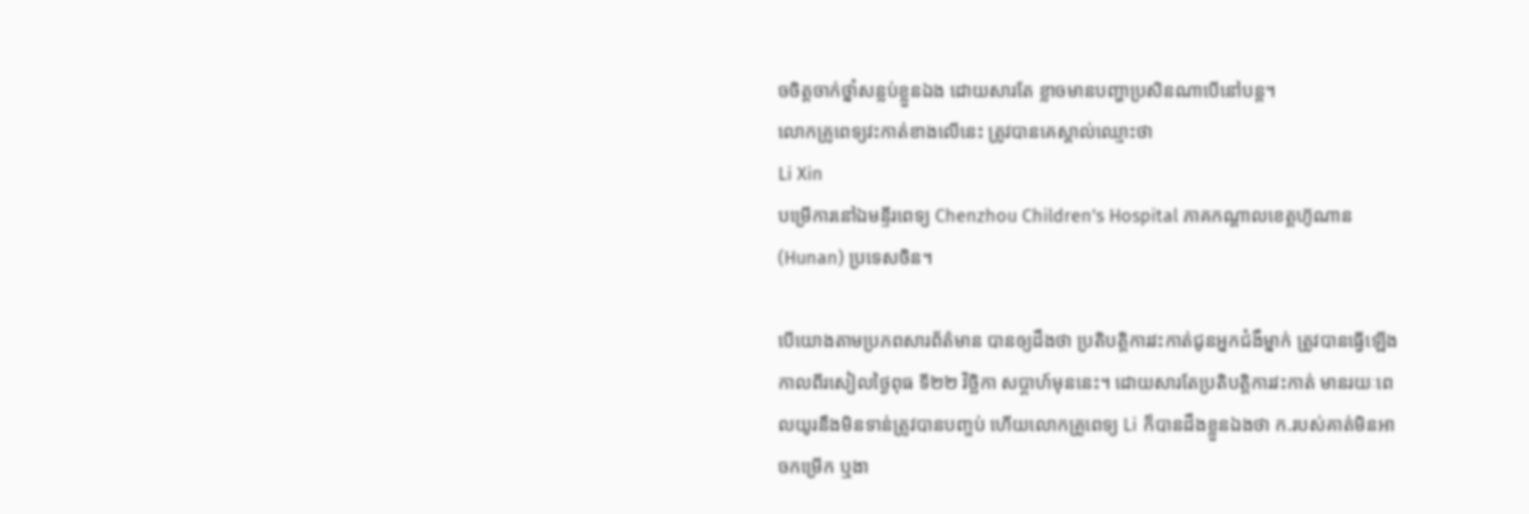ចចិត្តចាក់ថ្នាំសន្លប់ខ្លួនឯង ដោយសារតែ ខ្លាចមានបញ្ហាប្រសិនណាបើនៅបន្ត។
លោកគ្រូពេទ្យវះកាត់ខាងលើនេះ ត្រូវបានគេស្គាល់ឈ្មោះថា
Li Xin
បម្រើការនៅឯមន្ទីរពេទ្យ Chenzhou Children's Hospital ភាគកណ្ដាលខេត្តហ៊ូណាន (Hunan) ប្រទេសចិន។

បើយោងតាមប្រភពសារព័ត៌មាន បានឲ្យដឹងថា ប្រតិបត្តិការវះកាត់ជូនអ្នកជំងឺម្នាក់ ត្រូវបានធ្វើឡើងកាលពីរសៀលថ្ងៃពុធ ទី២២ វិច្ឆិកា សប្តាហ៍មុននេះ។ ដោយសារតែប្រតិបត្តិការវះកាត់ មានរយៈពេលយូរនឹងមិនទាន់ត្រូវបានបញ្ចប់ ហើយលោកគ្រូពេទ្យ Li ក៏បានដឹងខ្លួនឯងថា ក.របស់គាត់មិនអាចកម្រើក ឬងា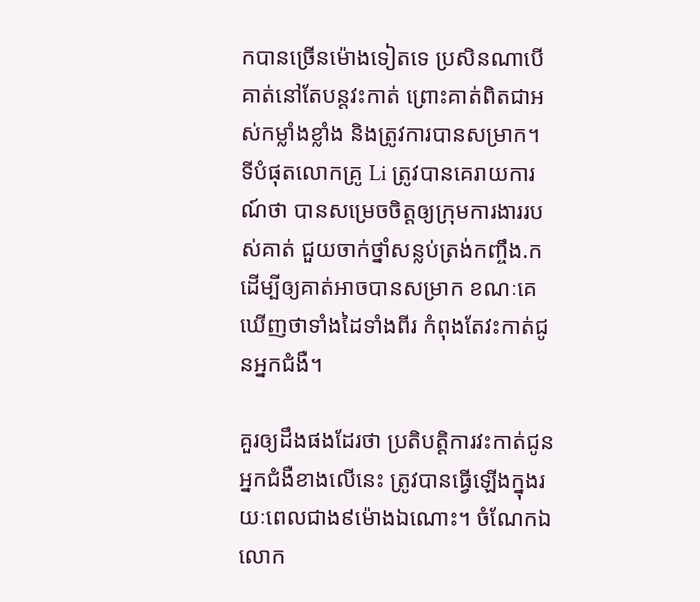កបានច្រើនម៉ោងទៀតទេ ប្រសិនណាបើគាត់នៅតែបន្តវះកាត់ ព្រោះគាត់ពិតជាអស់កម្លាំងខ្លាំង និងត្រូវការបានសម្រាក។
ទីបំផុតលោកគ្រូ Li ត្រូវបានគេរាយការណ៍ថា បានសម្រេចចិត្តឲ្យក្រុមការងាររបស់គាត់ ជួយចាក់ថ្នាំសន្លប់ត្រង់កញ្ចឹង.ក ដើម្បីឲ្យគាត់អាចបានសម្រាក ខណៈគេឃើញថាទាំងដៃទាំងពីរ កំពុងតែវះកាត់ជូនអ្នកជំងឺ។

គួរឲ្យដឹងផងដែរថា ប្រតិបត្តិការវះកាត់ជូនអ្នកជំងឺខាងលើនេះ ត្រូវបានធ្វើឡើងក្នុងរយៈពេលជាង៩ម៉ោងឯណោះ។ ចំណែកឯ លោក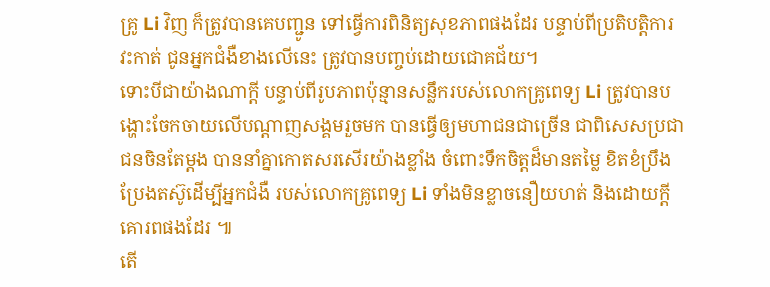គ្រូ Li វិញ ក៏ត្រូវបានគេបញ្ជូន ទៅធ្វើការពិនិត្យសុខភាពផងដែរ បន្ទាប់ពីប្រតិបត្តិការវះកាត់ ជូនអ្នកជំងឺខាងលើនេះ ត្រូវបានបញ្ចប់ដោយជោគជ័យ។
ទោះបីជាយ៉ាងណាក្តី បន្ទាប់ពីរូបភាពប៉ុន្មានសន្លឹករបស់លោកគ្រូពេទ្យ Li ត្រូវបានបង្ហោះចែកចាយលើបណ្តាញសង្គមរួចមក បានធ្វើឲ្យមហាជនជាច្រើន ជាពិសេសប្រជាជនចិនតែម្តង បាននាំគ្នាកោតសរសើរយ៉ាងខ្លាំង ចំពោះទឹកចិត្តដ៏មានតម្លៃ ខិតខំប្រឹងប្រែងតស៊ូដើម្បីអ្នកជំងឺ របស់លោកគ្រូពេទ្យ Li ទាំងមិនខ្លាចនឿយហត់ និងដោយក្តីគោរពផងដែរ ៕
តើ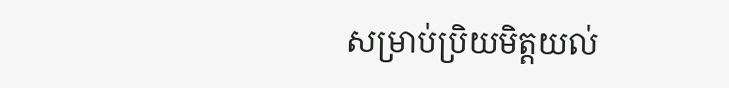សម្រាប់ប្រិយមិត្តយល់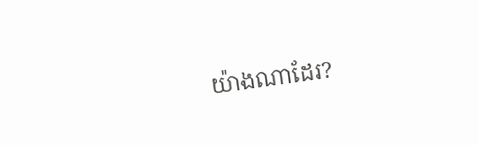យ៉ាងណាដែរ?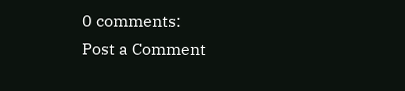0 comments:
Post a Comment